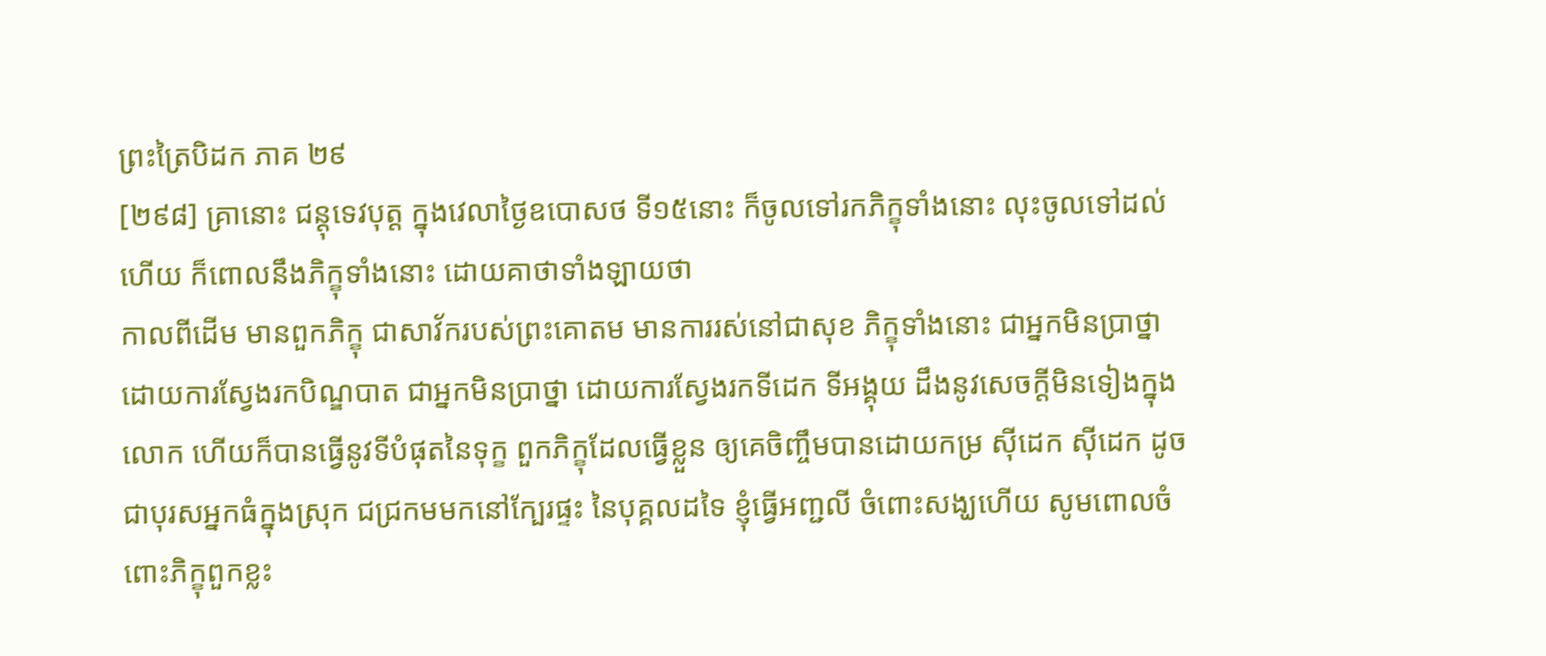ព្រះត្រៃបិដក ភាគ ២៩
[២៩៨] គ្រានោះ ជន្តុទេវបុត្ត ក្នុងវេលាថ្ងៃឧបោសថ ទី១៥នោះ ក៏ចូលទៅរកភិក្ខុទាំងនោះ លុះចូលទៅដល់ហើយ ក៏ពោលនឹងភិក្ខុទាំងនោះ ដោយគាថាទាំងឡាយថា
កាលពីដើម មានពួកភិក្ខុ ជាសាវ័ករបស់ព្រះគោតម មានការរស់នៅជាសុខ ភិក្ខុទាំងនោះ ជាអ្នកមិនប្រាថ្នា ដោយការស្វែងរកបិណ្ឌបាត ជាអ្នកមិនប្រាថ្នា ដោយការស្វែងរកទីដេក ទីអង្គុយ ដឹងនូវសេចក្តីមិនទៀងក្នុងលោក ហើយក៏បានធ្វើនូវទីបំផុតនៃទុក្ខ ពួកភិក្ខុដែលធ្វើខ្លួន ឲ្យគេចិញ្ចឹមបានដោយកម្រ ស៊ីដេក ស៊ីដេក ដូចជាបុរសអ្នកធំក្នុងស្រុក ជជ្រកមមកនៅក្បែរផ្ទះ នៃបុគ្គលដទៃ ខ្ញុំធ្វើអញ្ជលី ចំពោះសង្ឃហើយ សូមពោលចំពោះភិក្ខុពួកខ្លះ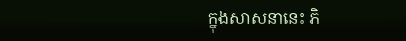ក្នុងសាសនានេះ ភិ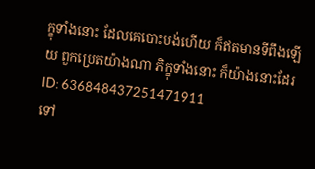ក្ខុទាំងនោះ ដែលគេបោះបង់ហើយ ក៏ឥតមានទីពឹងឡើយ ពួកប្រេតយ៉ាងណា ភិក្ខុទាំងនោះ ក៏យ៉ាងនោះដែរ
ID: 636848437251471911
ទៅ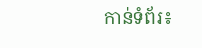កាន់ទំព័រ៖